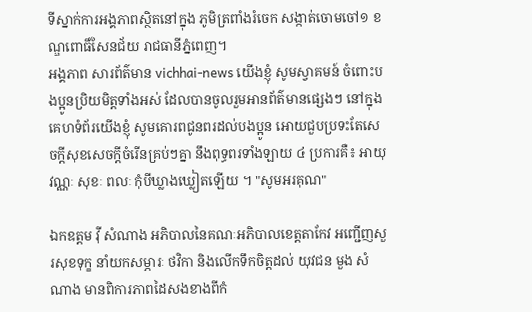ទីស្នាក់ការអង្គភាពស្ថិតនៅក្នុង ភូមិត្រពាំងរំចេក សង្កាត់ចោមចៅ១ ខណ្ឌពោធិ៍សែនជ័យ រាជធានីភ្នំពេញ។
អង្គភាព សារព័ត៌មាន vichhai-news យើងខ្ញុំ សូមស្វាគមន៍ ចំពោះបងប្អូនប្រិយមិត្តទាំងអស់ ដែលបានចូលរួមអានព័ត៌មានផ្សេងៗ នៅក្នុងគេហទំព័រយើងខ្ញុំ សូមគោរពជូនពរដល់បងប្អូន អោយជួបប្រទះតែសេចក្តីសុខសេចក្តីចំរើនគ្រប់ៗគ្នា នឹងពុទ្ធពរទាំងឡាយ ៤ ប្រការគឺ៖ អាយុ វណ្ណៈ សុខៈ ពលៈ កំុបីឃ្លាងឃ្លៀតឡើយ ។ "សូមអរគុណ"

ឯកឧត្តម វុី សំណាង អភិបាលនៃគណៈអភិបាលខេត្តតាកែវ អញ្ជើញសួរសុខទុក្ខ នាំយកសម្ភារៈ ថវិកា និងលើកទឹកចិត្តដល់ យុវជន មួង សំណាង មានពិការភាពដៃសងខាងពីកំ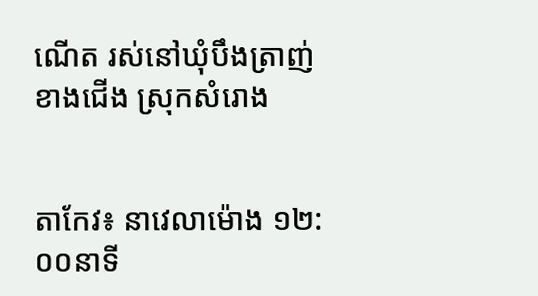ណើត រស់នៅឃុំបឹងត្រាញ់ខាងជើង ស្រុកសំរោង


តាកែវ៖ នាវេលាម៉ោង ១២:០០នាទី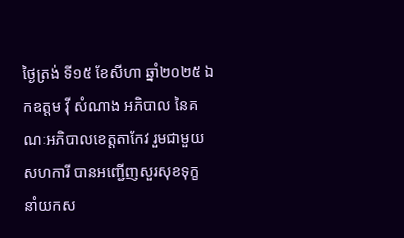ថ្ងៃត្រង់ ទី១៥ ខែសីហា ឆ្នាំ២០២៥ ឯកឧត្តម វ៉ី សំណាង អភិបាល នៃគណៈអភិបាលខេត្តតាកែវ រួមជាមួយសហការី បានអញ្ជើញសួរសុខទុក្ខ នាំយកស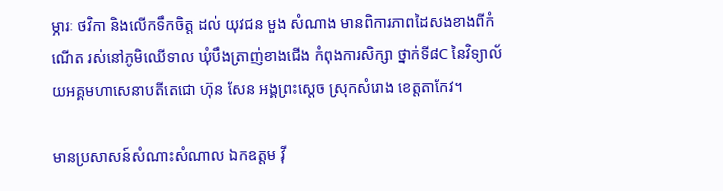ម្ភារៈ ថវិកា និងលើកទឹកចិត្ត ដល់ យុវជន មួង សំណាង មានពិការភាពដៃសងខាងពីកំណើត រស់នៅភូមិឈើទាល ឃុំបឹងត្រាញ់ខាងជើង កំពុងការសិក្សា ថ្នាក់ទី៨C នៃវិទ្យាល័យអគ្គមហាសេនាបតីតេជោ ហ៊ុន សែន អង្គព្រះស្តេច ស្រុកសំរោង ខេត្តតាកែវ។

មានប្រសាសន៍សំណាះសំណាល ឯកឧត្តម វ៉ី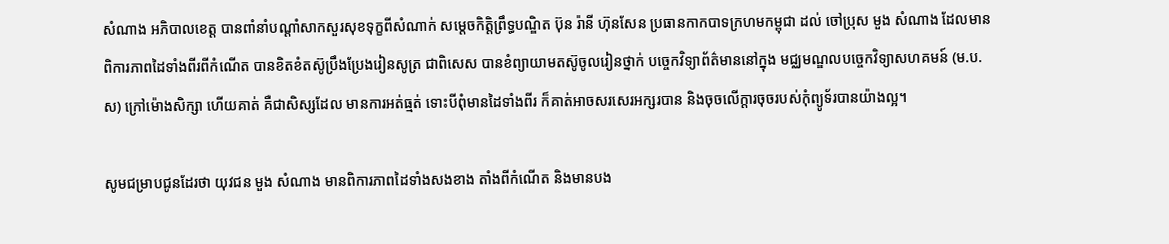សំណាង អភិបាលខេត្ត បានពាំនាំបណ្ដាំសាកសួរសុខទុក្ខពីសំណាក់ សម្ដេចកិត្តិព្រឹទ្ធបណ្ឌិត ប៊ុន រ៉ានី ហ៊ុនសែន ប្រធានកាកបាទក្រហមកម្ពុជា ដល់ ចៅប្រុស មួង សំណាង ដែលមាន ពិការភាពដៃទាំងពីរពីកំណើត បានខិតខំតស៊ូប្រឹងប្រែងរៀនសូត្រ ជាពិសេស បានខំព្យាយាមតស៊ូចូលរៀនថ្នាក់ បច្ចេកវិទ្យាព័ត៌មាននៅក្នុង មជ្ឈមណ្ឌលបច្ចេកវិទ្យាសហគមន៍ (ម.ប.ស) ក្រៅម៉ោងសិក្សា ហើយគាត់ គឺជាសិស្សដែល មានការអត់ធ្មត់ ទោះបីពុំមានដៃទាំងពីរ ក៏គាត់អាចសរសេរអក្សរបាន និងចុចលើក្តារចុចរបស់កុំព្យូទ័របានយ៉ាងល្អ។

សូមជម្រាបជូនដែរថា យុវជន មួង សំណាង មានពិការភាពដៃទាំងសងខាង តាំងពីកំណើត និងមានបង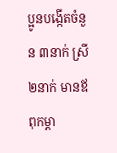ប្អូនបង្កើតចំនួន ៣នាក់ ស្រី ២នាក់ មានឪពុកម្ដា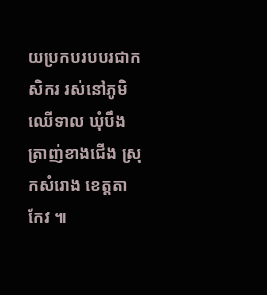យប្រកបរបបរជាកសិករ រស់នៅភូមិឈើទាល ឃុំបឹងត្រាញ់ខាងជើង ស្រុកសំរោង ខេត្តតាកែវ ៕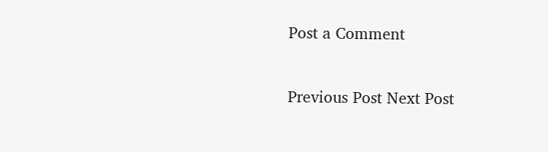Post a Comment

Previous Post Next Post